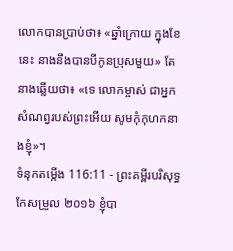លោកបានប្រាប់ថា៖ «ឆ្នាំក្រោយ ក្នុងខែនេះ នាងនឹងបានបីកូនប្រុសមួយ» តែនាងឆ្លើយថា៖ «ទេ លោកម្ចាស់ ជាអ្នកសំណព្វរបស់ព្រះអើយ សូមកុំកុហកនាងខ្ញុំ»។
ទំនុកតម្កើង 116:11 - ព្រះគម្ពីរបរិសុទ្ធកែសម្រួល ២០១៦ ខ្ញុំបា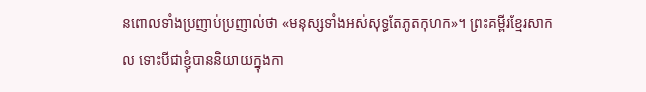នពោលទាំងប្រញាប់ប្រញាល់ថា «មនុស្សទាំងអស់សុទ្ធតែភូតកុហក»។ ព្រះគម្ពីរខ្មែរសាកល ទោះបីជាខ្ញុំបាននិយាយក្នុងកា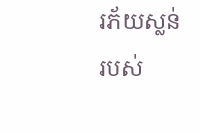រភ័យស្លន់របស់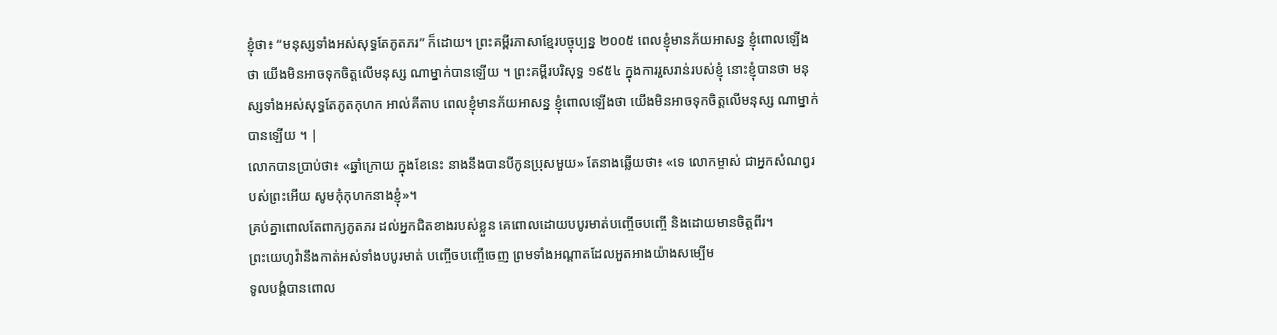ខ្ញុំថា៖ “មនុស្សទាំងអស់សុទ្ធតែភូតភរ” ក៏ដោយ។ ព្រះគម្ពីរភាសាខ្មែរបច្ចុប្បន្ន ២០០៥ ពេលខ្ញុំមានភ័យអាសន្ន ខ្ញុំពោលឡើងថា យើងមិនអាចទុកចិត្តលើមនុស្ស ណាម្នាក់បានឡើយ ។ ព្រះគម្ពីរបរិសុទ្ធ ១៩៥៤ ក្នុងការរួសរាន់របស់ខ្ញុំ នោះខ្ញុំបានថា មនុស្សទាំងអស់សុទ្ធតែភូតកុហក អាល់គីតាប ពេលខ្ញុំមានភ័យអាសន្ន ខ្ញុំពោលឡើងថា យើងមិនអាចទុកចិត្តលើមនុស្ស ណាម្នាក់បានឡើយ ។ |
លោកបានប្រាប់ថា៖ «ឆ្នាំក្រោយ ក្នុងខែនេះ នាងនឹងបានបីកូនប្រុសមួយ» តែនាងឆ្លើយថា៖ «ទេ លោកម្ចាស់ ជាអ្នកសំណព្វរបស់ព្រះអើយ សូមកុំកុហកនាងខ្ញុំ»។
គ្រប់គ្នាពោលតែពាក្យភូតភរ ដល់អ្នកជិតខាងរបស់ខ្លួន គេពោលដោយបបូរមាត់បញ្ចើចបញ្ចើ និងដោយមានចិត្តពីរ។
ព្រះយេហូវ៉ានឹងកាត់អស់ទាំងបបូរមាត់ បញ្ចើចបញ្ចើចេញ ព្រមទាំងអណ្ដាតដែលអួតអាងយ៉ាងសម្បើម
ទូលបង្គំបានពោល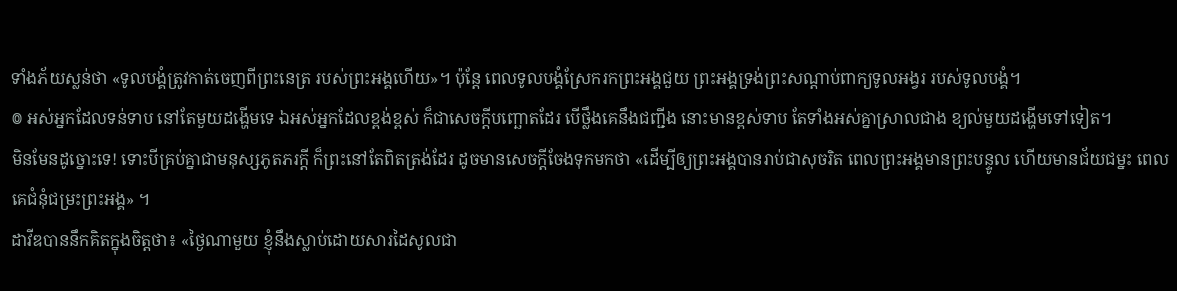ទាំងភ័យស្លន់ថា «ទូលបង្គំត្រូវកាត់ចេញពីព្រះនេត្រ របស់ព្រះអង្គហើយ»។ ប៉ុន្តែ ពេលទូលបង្គំស្រែករកព្រះអង្គជួយ ព្រះអង្គទ្រង់ព្រះសណ្ដាប់ពាក្យទូលអង្វរ របស់ទូលបង្គំ។
៙ អស់អ្នកដែលទន់ទាប នៅតែមួយដង្ហើមទេ ឯអស់អ្នកដែលខ្ពង់ខ្ពស់ ក៏ជាសេចក្ដីបញ្ឆោតដែរ បើថ្លឹងគេនឹងជញ្ជីង នោះមានខ្ពស់ទាប តែទាំងអស់គ្នាស្រាលជាង ខ្យល់មួយដង្ហើមទៅទៀត។
មិនមែនដូច្នោះទេ! ទោះបីគ្រប់គ្នាជាមនុស្សភូតភរក្ដី ក៏ព្រះនៅតែពិតត្រង់ដែរ ដូចមានសេចក្តីចែងទុកមកថា «ដើម្បីឲ្យព្រះអង្គបានរាប់ជាសុចរិត ពេលព្រះអង្គមានព្រះបន្ទូល ហើយមានជ័យជម្នះ ពេលគេជំនុំជម្រះព្រះអង្គ» ។
ដាវីឌបាននឹកគិតក្នុងចិត្តថា៖ «ថ្ងៃណាមួយ ខ្ញុំនឹងស្លាប់ដោយសារដៃសូលជា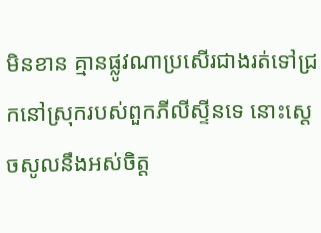មិនខាន គ្មានផ្លូវណាប្រសើរជាងរត់ទៅជ្រកនៅស្រុករបស់ពួកភីលីស្ទីនទេ នោះស្ដេចសូលនឹងអស់ចិត្ត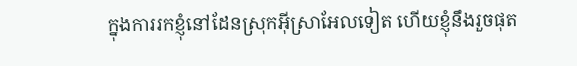ក្នុងការរកខ្ញុំនៅដែនស្រុកអ៊ីស្រាអែលទៀត ហើយខ្ញុំនឹងរួចផុត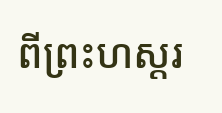ពីព្រះហស្តរ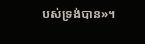បស់ទ្រង់បាន»។